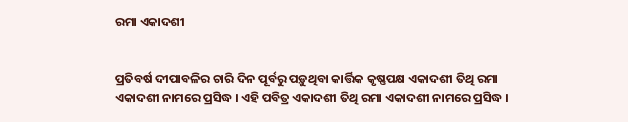ରମା ଏକାଦଶୀ


ପ୍ରତିବର୍ଷ ଦୀପାବଳିର ଚାରି ଦିନ ପୂର୍ବରୁ ପଡ଼ୁଥିବା କାର୍ତ୍ତିକ କୃଷ୍ଣପକ୍ଷ ଏକାଦଶୀ ତିଥି ରମା ଏକାଦଶୀ ନାମରେ ପ୍ରସିଦ୍ଧ । ଏହି ପବିତ୍ର ଏକାଦଶୀ ତିଥି ରମା ଏକାଦଶୀ ନାମରେ ପ୍ରସିଦ୍ଧ ।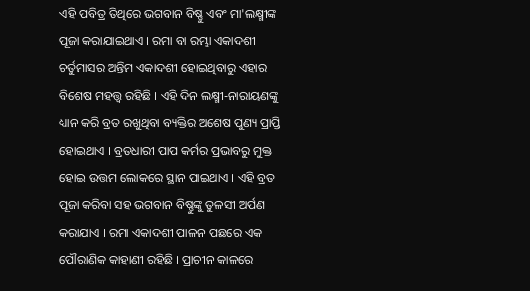ଏହି ପବିତ୍ର ତିଥିରେ ଭଗବାନ ବିଷ୍ଣୁ ଏବଂ ମା'ଲକ୍ଷ୍ମୀଙ୍କ ପୂଜା କରାଯାଇଥାଏ । ରମା ବା ରମ୍ଭା ଏକାଦଶୀ ଚର୍ତୁମାସର ଅନ୍ତିମ ଏକାଦଶୀ ହୋଇଥିବାରୁ ଏହାର ବିଶେଷ ମହତ୍ତ୍ୱ ରହିଛି । ଏହି ଦିନ ଲକ୍ଷ୍ମୀ-ନାରାୟଣଙ୍କୁ ଧ୍ୟାନ କରି ବ୍ରତ ରଖୁଥିବା ବ୍ୟକ୍ତିର ଅଶେଷ ପୁଣ୍ୟ ପ୍ରାପ୍ତି ହୋଇଥାଏ । ବ୍ରତଧାରୀ ପାପ କର୍ମର ପ୍ରଭାବରୁ ମୁକ୍ତ ହୋଇ ଉତ୍ତମ ଲୋକରେ ସ୍ଥାନ ପାଇଥାଏ । ଏହି ବ୍ରତ ପୂଜା କରିବା ସହ ଭଗବାନ ବିଷ୍ଣୁଙ୍କୁ ତୁଳସୀ ଅର୍ପଣ କରାଯାଏ । ରମା ଏକାଦଶୀ ପାଳନ ପଛରେ ଏକ ପୌରାଣିକ କାହାଣୀ ରହିଛି । ପ୍ରାଚୀନ କାଳରେ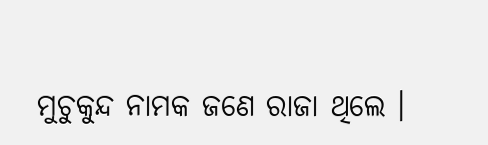ମୁଚୁକୁନ୍ଦ ନାମକ ଜଣେ ରାଜା ଥିଲେ ।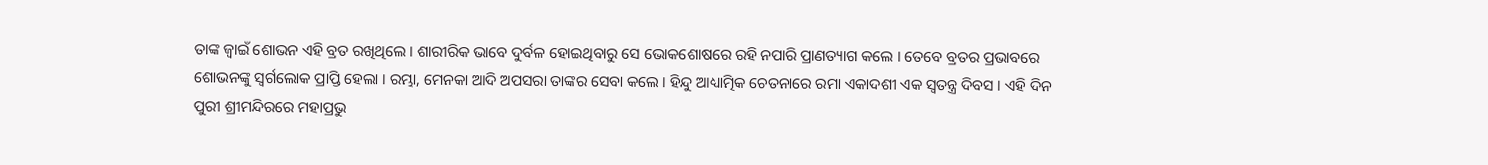ତାଙ୍କ ଜ୍ୱାଇଁ ଶୋଭନ ଏହି ବ୍ରତ ରଖିଥିଲେ । ଶାରୀରିକ ଭାବେ ଦୁର୍ବଳ ହୋଇଥିବାରୁ ସେ ଭୋକଶୋଷରେ ରହି ନପାରି ପ୍ରାଣତ୍ୟାଗ କଲେ । ତେବେ ବ୍ରତର ପ୍ରଭାବରେ ଶୋଭନଙ୍କୁ ସ୍ୱର୍ଗଲୋକ ପ୍ରାପ୍ତି ହେଲା । ରମ୍ଭା, ମେନକା ଆଦି ଅପସରା ତାଙ୍କର ସେବା କଲେ । ହିନ୍ଦୁ ଆଧ୍ୟାତ୍ମିକ ଚେତନାରେ ରମା ଏକାଦଶୀ ଏକ ସ୍ୱତନ୍ତ୍ର ଦିବସ । ଏହି ଦିନ ପୁରୀ ଶ୍ରୀମନ୍ଦିରରେ ମହାପ୍ରଭୁ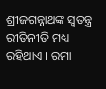ଶ୍ରୀଜଗନ୍ନାଥଙ୍କ ସ୍ୱତନ୍ତ୍ର ରୀତିନୀତି ମଧ୍ୟ ରହିଥାଏ । ରମା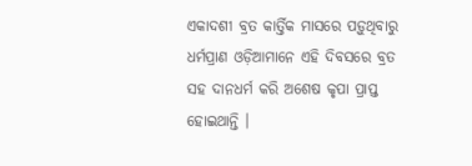ଏକାଦଶୀ ବ୍ରତ କାର୍ତ୍ତିକ ମାସରେ ପଡ଼ୁଥିବାରୁ ଧର୍ମପ୍ରାଣ ଓଡ଼ିଆମାନେ ଏହି ଦିବସରେ ବ୍ରତ ସହ ଦାନଧର୍ମ କରି ଅଶେଷ କୃପା ପ୍ରାପ୍ତ ହୋଇଥାନ୍ତି ।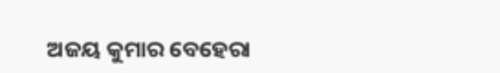ଅଜୟ କୁମାର ବେହେରା